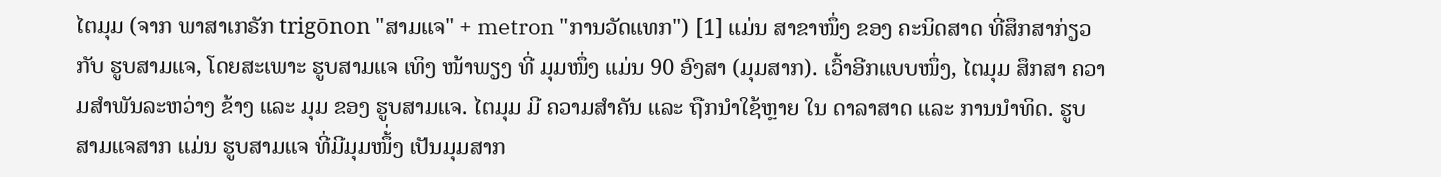ໄຕມຸມ (ຈາກ ພາສາເກຣັກ trigōnon "ສາມແຈ" + metron "ການວັດແທກ") [1] ແມ່ນ ສາຂາໜຶ່ງ ຂອງ ຄະນິດສາດ ທີ່ສຶກສາກ່ຽວກັບ ຮູບສາມແຈ, ໂດຍສະເພາະ ຮູບສາມແຈ ເທິງ ໜ້າພຽງ ທີ່ ມຸມໜຶ່ງ ແມ່ນ 90 ອົງສາ (ມຸມສາກ). ເວົ້າອີກແບບໜຶ່ງ, ໄຕມຸມ ສຶກສາ ຄວາມສຳພັນລະຫວ່າງ ຂ້າງ ແລະ ມຸມ ຂອງ ຮູບສາມແຈ. ໄຕມຸມ ມີ ຄວາມສຳຄັນ ແລະ ຖືກນຳໃຊ້ຫຼາຍ ໃນ ດາລາສາດ ແລະ ການນຳທິດ. ຮູບສາມແຈສາກ ແມ່ນ ຮູບສາມແຈ ທີ່ມີມຸມໜຶ້່ງ ເປັນມຸມສາກ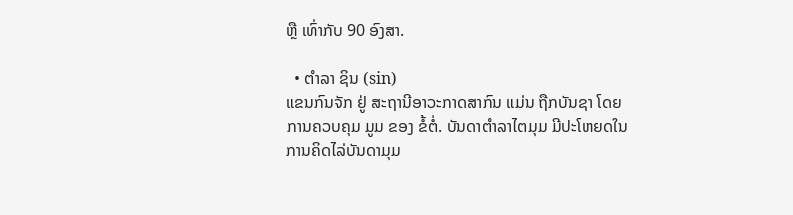ຫຼື ເທົ່າກັບ 90 ອົງສາ.

  • ຕຳລາ ຊິນ (sin)
ແຂນກົນຈັກ ຢູ່ ສະຖານີອາວະກາດສາກົນ ແມ່ນ ຖືກບັນຊາ ໂດຍ ການຄວບຄຸມ ມູມ ຂອງ ຂໍ້ຕໍ່. ບັນດາຕຳລາໄຕມຸມ ມີປະໂຫຍດໃນການຄິດໄລ່ບັນດາມຸມ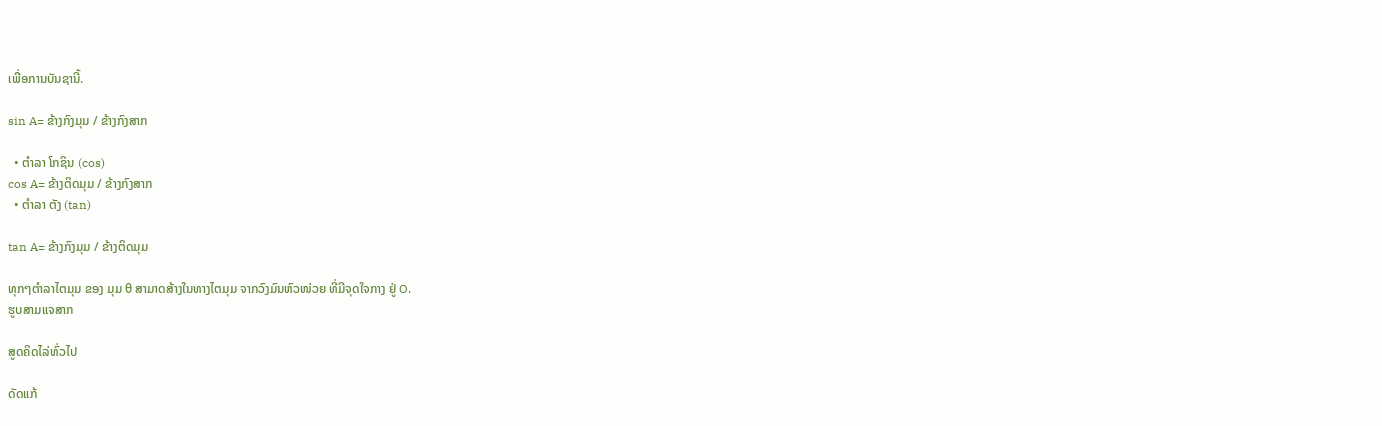ເພື່ອການບັນຊານີ້.

sin A= ຂ້າງກົງມຸມ / ຂ້າງກົງສາກ

  • ຕຳລາ ໂກຊິນ (cos)
cos A= ຂ້າງຕິດມຸມ / ຂ້າງກົງສາກ
  • ຕຳລາ ຕັງ (tan)

tan A= ຂ້າງກົງມຸມ / ຂ້າງຕິດມຸມ

ທຸກໆຕຳລາໄຕມຸມ ຂອງ ມຸມ θ ສາມາດສ້າງໃນທາງໄຕມຸມ ຈາກວົງມົນຫົວໜ່ວຍ ທີ່ມີຈຸດໃຈກາງ ຢູ່ O.
ຮູບສາມແຈສາກ

ສູດຄິດໄລ່ທົ່ວໄປ

ດັດແກ້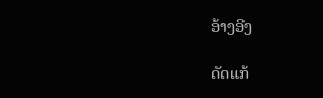ອ້າງອີງ

ດັດແກ້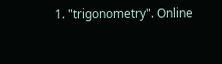1. "trigonometry". Online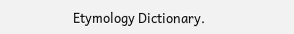Etymology Dictionary.